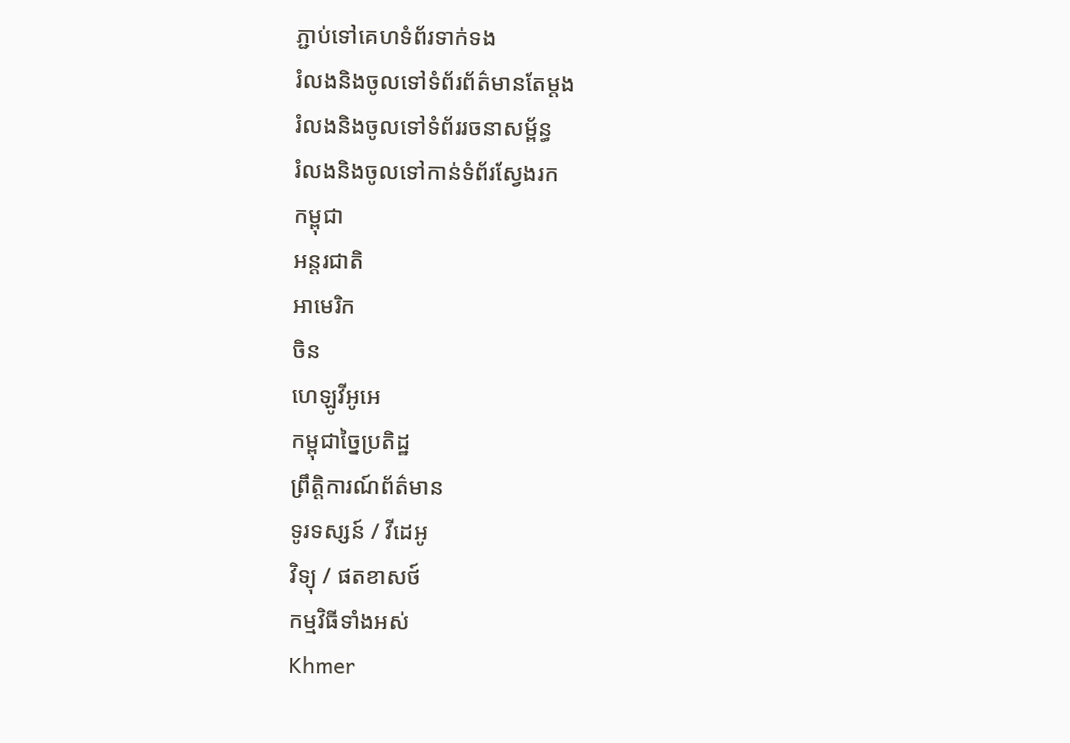ភ្ជាប់ទៅគេហទំព័រទាក់ទង
រំលងនិងចូលទៅទំព័រព័ត៌មានតែម្តង
រំលងនិងចូលទៅទំព័ររចនាសម្ព័ន្ធ
រំលងនិងចូលទៅកាន់ទំព័រស្វែងរក
កម្ពុជា
អន្តរជាតិ
អាមេរិក
ចិន
ហេឡូវីអូអេ
កម្ពុជាច្នៃប្រតិដ្ឋ
ព្រឹត្តិការណ៍ព័ត៌មាន
ទូរទស្សន៍ / វីដេអូ
វិទ្យុ / ផតខាសថ៍
កម្មវិធីទាំងអស់
Khmer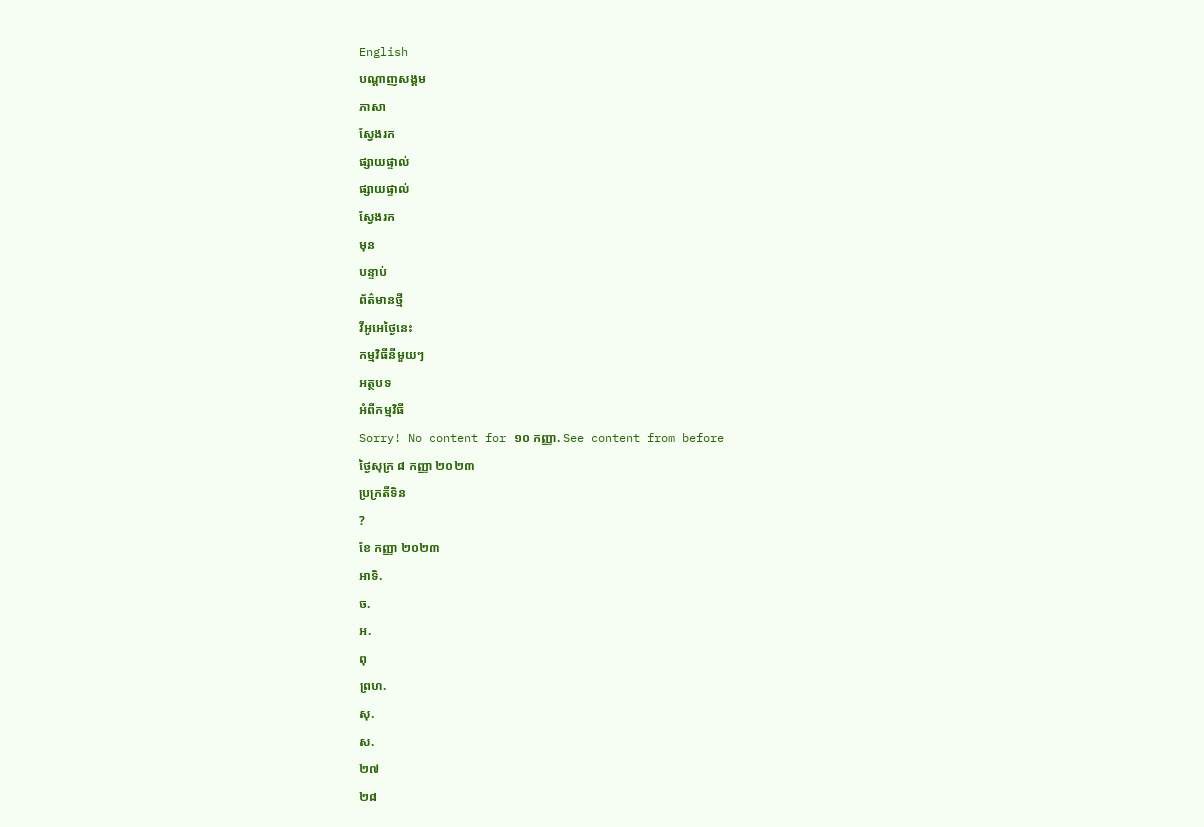English
បណ្តាញសង្គម
ភាសា
ស្វែងរក
ផ្សាយផ្ទាល់
ផ្សាយផ្ទាល់
ស្វែងរក
មុន
បន្ទាប់
ព័ត៌មានថ្មី
វីអូអេថ្ងៃនេះ
កម្មវិធីនីមួយៗ
អត្ថបទ
អំពីកម្មវិធី
Sorry! No content for ១០ កញ្ញា. See content from before
ថ្ងៃសុក្រ ៨ កញ្ញា ២០២៣
ប្រក្រតីទិន
?
ខែ កញ្ញា ២០២៣
អាទិ.
ច.
អ.
ពុ
ព្រហ.
សុ.
ស.
២៧
២៨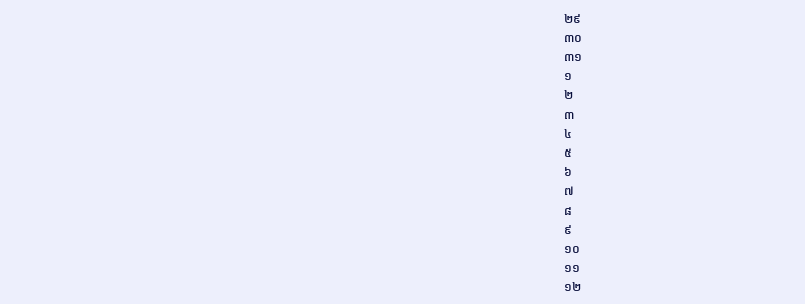២៩
៣០
៣១
១
២
៣
៤
៥
៦
៧
៨
៩
១០
១១
១២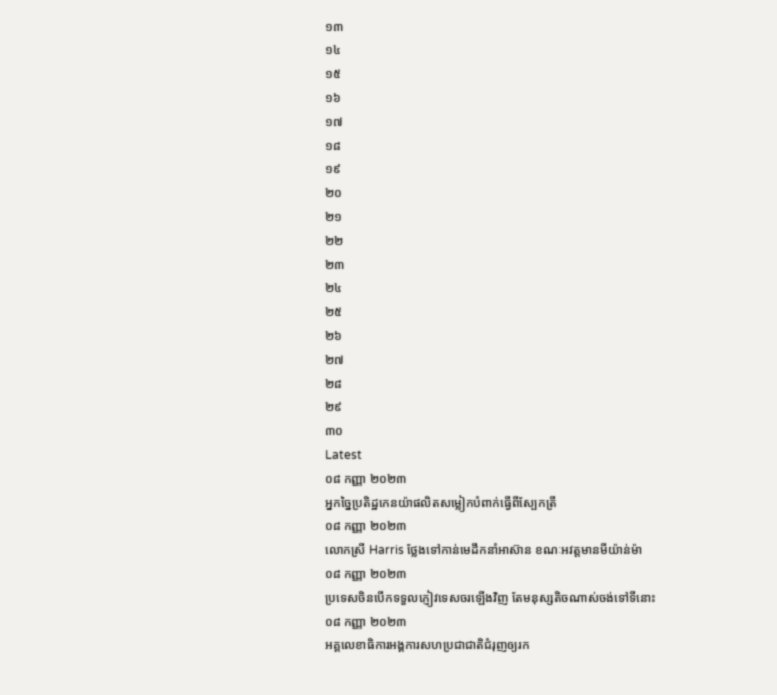១៣
១៤
១៥
១៦
១៧
១៨
១៩
២០
២១
២២
២៣
២៤
២៥
២៦
២៧
២៨
២៩
៣០
Latest
០៨ កញ្ញា ២០២៣
អ្នកច្នៃប្រតិដ្ឋកេនយ៉ាផលិតសម្លៀកបំពាក់ធ្វើពីស្បែកត្រី
០៨ កញ្ញា ២០២៣
លោកស្រី Harris ថ្លែងទៅកាន់មេដឹកនាំអាស៊ាន ខណៈអវត្តមានមីយ៉ាន់ម៉ា
០៨ កញ្ញា ២០២៣
ប្រទេសចិនបើកទទួលភ្ញៀវទេសចរឡើងវិញ តែមនុស្សតិចណាស់ចង់ទៅទីនោះ
០៨ កញ្ញា ២០២៣
អគ្គលេខាធិការអង្គការសហប្រជាជាតិជំរុញឲ្យរក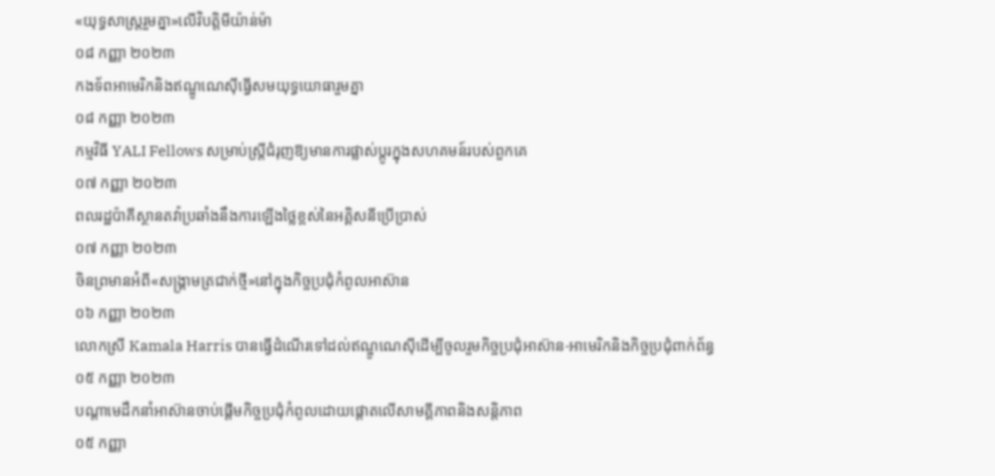«យុទ្ធសាស្រ្តរួមគ្នា»លើវិបត្តិមីយ៉ាន់ម៉ា
០៨ កញ្ញា ២០២៣
កងទ័ពអាមេរិកនិងឥណ្ឌូណេស៊ីធ្វើសមយុទ្ធយោធារួមគ្នា
០៨ កញ្ញា ២០២៣
កម្មវិធី YALI Fellows សម្រាប់ស្ត្រីជំរុញឱ្យមានការផ្លាស់ប្តូរក្នុងសហគមន៍របស់ពួកគេ
០៧ កញ្ញា ២០២៣
ពលរដ្ឋប៉ាគីស្ថានតវ៉ាប្រឆាំងនឹងការឡើងថ្លៃខ្ពស់នៃអគ្គិសនីប្រើប្រាស់
០៧ កញ្ញា ២០២៣
ចិនព្រមានអំពី«សង្គ្រាមត្រជាក់ថ្មី»នៅក្នុងកិច្ចប្រជុំកំពូលអាស៊ាន
០៦ កញ្ញា ២០២៣
លោកស្រី Kamala Harris បានធ្វើដំណើរទៅដល់ឥណ្ឌូណេស៊ីដើម្បីចូលរួមកិច្ចប្រជុំអាស៊ាន-អាមេរិកនិងកិច្ចប្រជុំពាក់ព័ន្ធ
០៥ កញ្ញា ២០២៣
បណ្តាមេដឹកនាំអាស៊ានចាប់ផ្តើមកិច្ចប្រជុំកំពូលដោយផ្តោតលើសាមគ្គីភាពនិងសន្តិភាព
០៥ កញ្ញា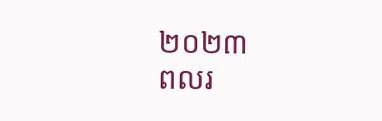២០២៣
ពលរ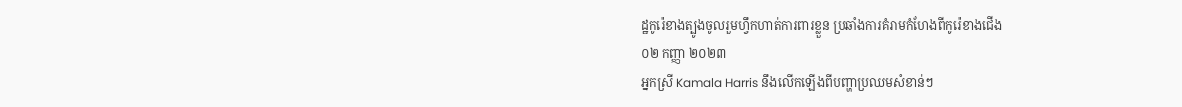ដ្ឋកូរ៉េខាងត្បូងចូលរួមហ្វឹកហាត់ការពារខ្លួន ប្រឆាំងការគំរាមកំហែងពីកូរ៉េខាងជើង
០២ កញ្ញា ២០២៣
អ្នកស្រី Kamala Harris នឹងលើកឡើងពីបញ្ហាប្រឈមសំខាន់ៗ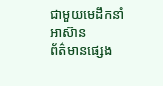ជាមួយមេដឹកនាំអាស៊ាន
ព័ត៌មានផ្សេង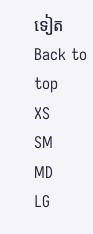ទៀត
Back to top
XS
SM
MD
LG